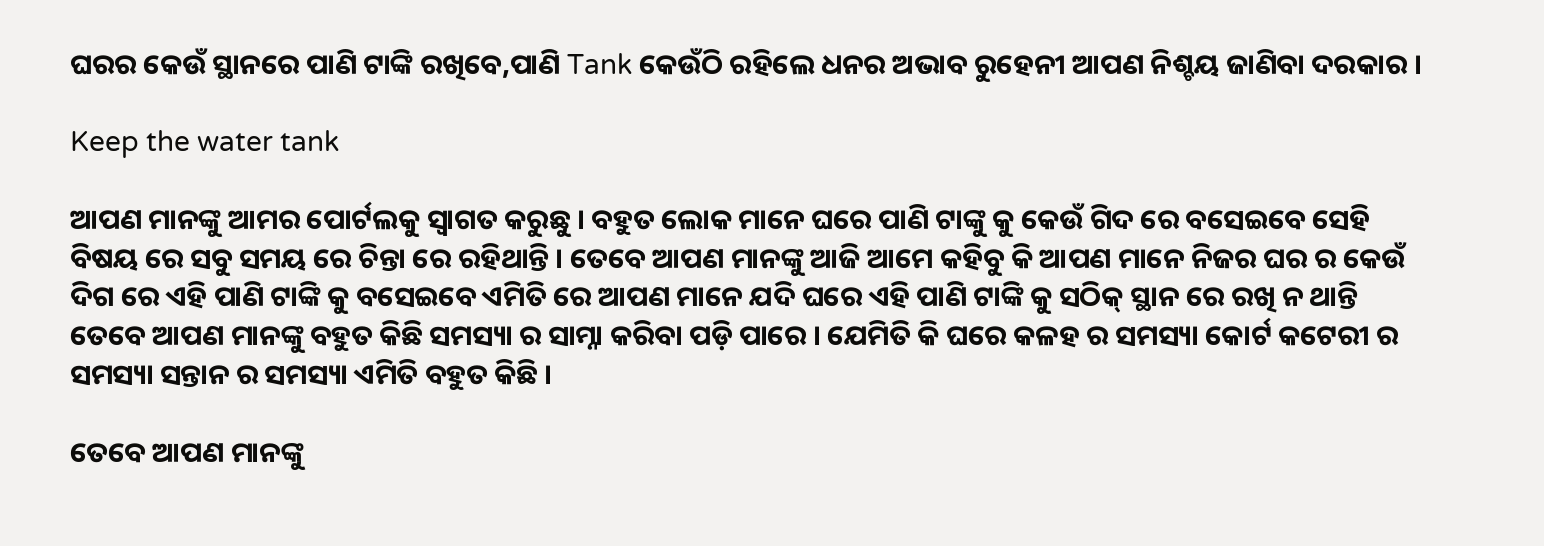ଘରର କେଉଁ ସ୍ଥାନରେ ପାଣି ଟାଙ୍କି ରଖିବେ,ପାଣି Tank କେଉଁଠି ରହିଲେ ଧନର ଅଭାବ ରୁହେନୀ ଆପଣ ନିଶ୍ଚୟ ଜାଣିବା ଦରକାର ।

Keep the water tank

ଆପଣ ମାନଙ୍କୁ ଆମର ପୋର୍ଟଲକୁ ସ୍ୱାଗତ କରୁଛୁ । ବହୁତ ଲୋକ ମାନେ ଘରେ ପାଣି ଟାଙ୍କୁ କୁ କେଉଁ ଗିଦ ରେ ବସେଇବେ ସେହି ବିଷୟ ରେ ସବୁ ସମୟ ରେ ଚିନ୍ତା ରେ ରହିଥାନ୍ତି । ତେବେ ଆପଣ ମାନଙ୍କୁ ଆଜି ଆମେ କହିବୁ କି ଆପଣ ମାନେ ନିଜର ଘର ର କେଉଁ ଦିଗ ରେ ଏହି ପାଣି ଟାଙ୍କି କୁ ବସେଇବେ ଏମିତି ରେ ଆପଣ ମାନେ ଯଦି ଘରେ ଏହି ପାଣି ଟାଙ୍କି କୁ ସଠିକ୍ ସ୍ଥାନ ରେ ରଖି ନ ଥାନ୍ତି ତେବେ ଆପଣ ମାନଙ୍କୁ ବହୁତ କିଛି ସମସ୍ୟା ର ସାମ୍ନା କରିବା ପଡ଼ି ପାରେ । ଯେମିତି କି ଘରେ କଳହ ର ସମସ୍ୟା କୋର୍ଟ କଟେରୀ ର ସମସ୍ୟା ସନ୍ତାନ ର ସମସ୍ୟା ଏମିତି ବହୁତ କିଛି ।

ତେବେ ଆପଣ ମାନଙ୍କୁ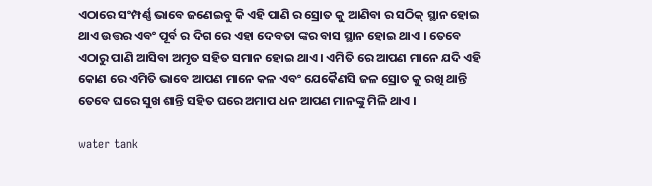ଏଠାରେ ସଂମ୍ପର୍ଣ୍ଣ ଭାବେ ଜଣେଇବୁ କି ଏହି ପାଣି ର ସ୍ରୋତ କୁ ଆଣିବା ର ସଠିକ୍ ସ୍ଥାନ ହୋଇ ଥାଏ ଉତ୍ତର ଏବଂ ପୂର୍ବ ର ଦିଗ ରେ ଏହା ଦେବତା ଙ୍କର ବାସ ସ୍ଥାନ ହୋଇ ଥାଏ । ତେବେ ଏଠାରୁ ପାଣି ଆସିବା ଅମୃତ ସହିତ ସମାନ ହୋଇ ଥାଏ । ଏମିତି ରେ ଆପଣ ମାନେ ଯଦି ଏହି କୋଣ ରେ ଏମିତି ଭାବେ ଆପଣ ମାନେ କଳ ଏବଂ ଯେକୈଣସି ଜଳ ସ୍ରୋତ କୁ ରଖି ଥାନ୍ତି ତେବେ ଘରେ ସୁଖ ଶାନ୍ତି ସହିତ ଘରେ ଅମାପ ଧନ ଆପଣ ମାନଙ୍କୁ ମିଳି ଥାଏ ।

water tank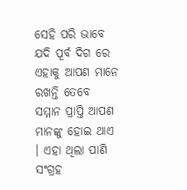ସେହି ପରି ଭାବେ ଯଦି ପୂର୍ବ ଦିଗ ରେ ଏହାକୁ ଆପଣ ମାନେ ରଖନ୍ତି ତେବେ ସମ୍ମାନ ପ୍ରାପ୍ତି ଆପଣ ମାନଙ୍କୁ ହୋଇ ଥାଏ । ଏହା ଥିଲା ପାଣି ସଂଗ୍ରହ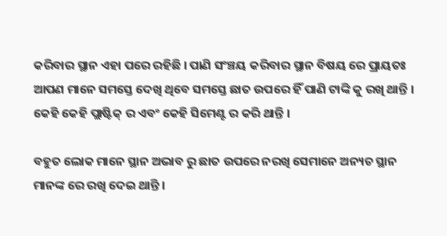କରିବାର ସ୍ଥାନ ଏହା ପରେ ରହିଛି । ପାଣି ସଂଞ୍ଚୟ କରିବାର ସ୍ଥାନ ବିଷୟ ରେ ପ୍ରାୟତଃ ଆପଣ ମାନେ ସମସ୍ତେ ଦେଖି ଥିବେ ସମସ୍ତେ ଛାତ ଉପରେ ହିଁ ପାଣି ଟାଙ୍କି କୁ ରଖି ଥାନ୍ତି । କେହି କେହି ପ୍ଲାଷ୍ଟିକ୍ ର ଏବଂ କେହି ସିମେଣ୍ଟ ର କରି ଥାନ୍ତି ।

ବହୁତ ଲୋକ ମାନେ ସ୍ଥାନ ଅଭାବ ରୁ ଛାତ ଉପରେ ନରଖି ସେମାନେ ଅନ୍ୟଚ ସ୍ଥାନ ମାନଙ୍କ ରେ ରଖି ଦେଇ ଥାନ୍ତି ।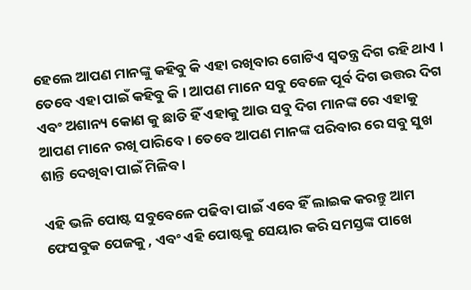ହେଲେ ଆପଣ ମାନଙ୍କୁ କହିବୁ କି ଏହା ରଖିବାର ଗୋଟିଏ ସ୍ୱତନ୍ତ୍ର ଦିଗ ରହି ଥାଏ । ତେବେ ଏହା ପାଇଁ କହିବୁ କି । ଆପଣ ମାନେ ସବୁ ବେଳେ ପୂର୍ବ ଦିଗ ଉତ୍ତର ଦିଗ ଏବଂ ଅଶାନ୍ୟ କୋଣ କୁ ଛାଡି ହିଁ ଏହାକୁ ଆଉ ସବୁ ଦିଗ ମାନଙ୍କ ରେ ଏହାକୁ ଆପଣ ମାନେ ରଖି ପାରିବେ । ତେବେ ଆପଣ ମାନଙ୍କ ପରିବାର ରେ ସବୁ ସୁଖ ଶାନ୍ତି ଦେଖିବା ପାଇଁ ମିଳିବ ।

ଏହି ଭଳି ପୋଷ୍ଟ ସବୁବେଳେ ପଢିବା ପାଇଁ ଏବେ ହିଁ ଲାଇକ କରନ୍ତୁ ଆମ ଫେସବୁକ ପେଜକୁ , ଏବଂ ଏହି ପୋଷ୍ଟକୁ ସେୟାର କରି ସମସ୍ତଙ୍କ ପାଖେ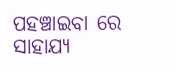ପହଞ୍ଚାଇବା ରେ ସାହାଯ୍ୟ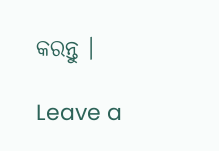କରନ୍ତୁ ।

Leave a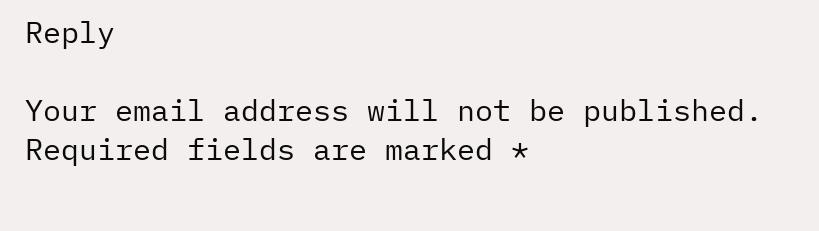Reply

Your email address will not be published. Required fields are marked *